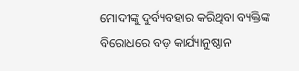ମୋଦୀଙ୍କୁ ଦୁର୍ବ୍ୟବହାର କରିଥିବା ବ୍ୟକ୍ତିଙ୍କ ବିରୋଧରେ ବଡ଼ କାର୍ଯ୍ୟାନୁଷ୍ଠାନ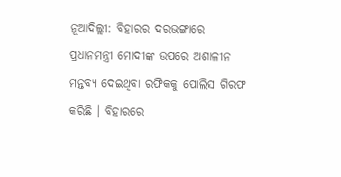ନୂଆଦିଲ୍ଲୀ: ବିହାରର ଦରଭଙ୍ଗାରେ ପ୍ରଧାନମନ୍ତ୍ରୀ ମୋଦୀଙ୍କ ଉପରେ ଅଶାଳୀନ ମନ୍ତବ୍ୟ ଦେଇଥିବା ରଫିକକୁ ପୋଲିସ ଗିରଫ କରିଛି । ବିହାରରେ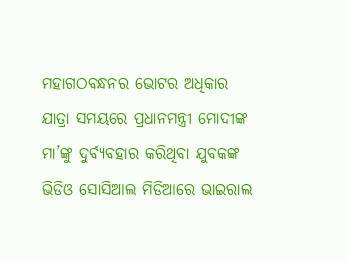ମହାଗଠବନ୍ଧନର ଭୋଟର ଅଧିକାର ଯାତ୍ରା ସମୟରେ ପ୍ରଧାନମନ୍ତ୍ରୀ ମୋଦୀଙ୍କ ମା’ଙ୍କୁ ଦୁର୍ବ୍ୟବହାର କରିଥିବା ଯୁବକଙ୍କ ଭିଡିଓ ସୋସିଆଲ ମିଡିଆରେ ଭାଇରାଲ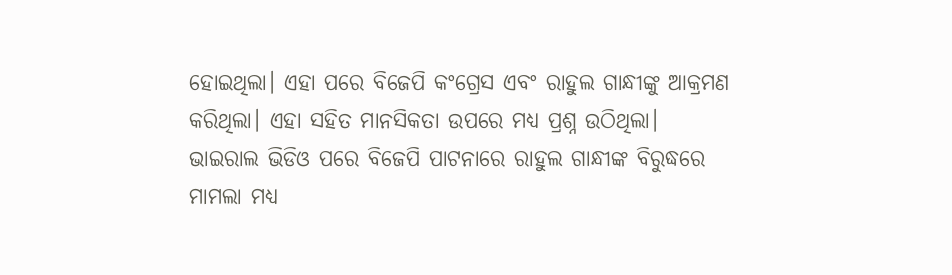ହୋଇଥିଲା। ଏହା ପରେ ବିଜେପି କଂଗ୍ରେସ ଏବଂ ରାହୁଲ ଗାନ୍ଧୀଙ୍କୁ ଆକ୍ରମଣ କରିଥିଲା। ଏହା ସହିତ ମାନସିକତା ଉପରେ ମଧ୍ୟ ପ୍ରଶ୍ନ ଉଠିଥିଲା।
ଭାଇରାଲ ଭିଡିଓ ପରେ ବିଜେପି ପାଟନାରେ ରାହୁଲ ଗାନ୍ଧୀଙ୍କ ବିରୁଦ୍ଧରେ ମାମଲା ମଧ୍ୟ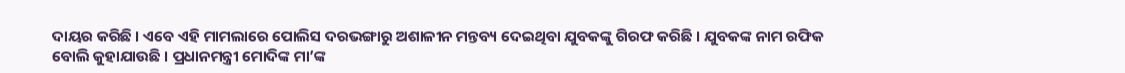ଦାୟର କରିଛି । ଏବେ ଏହି ମାମଲାରେ ପୋଲିସ ଦରଭଙ୍ଗାରୁ ଅଶାଳୀନ ମନ୍ତବ୍ୟ ଦେଇଥିବା ଯୁବକଙ୍କୁ ଗିରଫ କରିଛି । ଯୁବକଙ୍କ ନାମ ରଫିକ ବୋଲି କୁହାଯାଉଛି । ପ୍ରଧାନମନ୍ତ୍ରୀ ମୋଦିଙ୍କ ମା’ଙ୍କ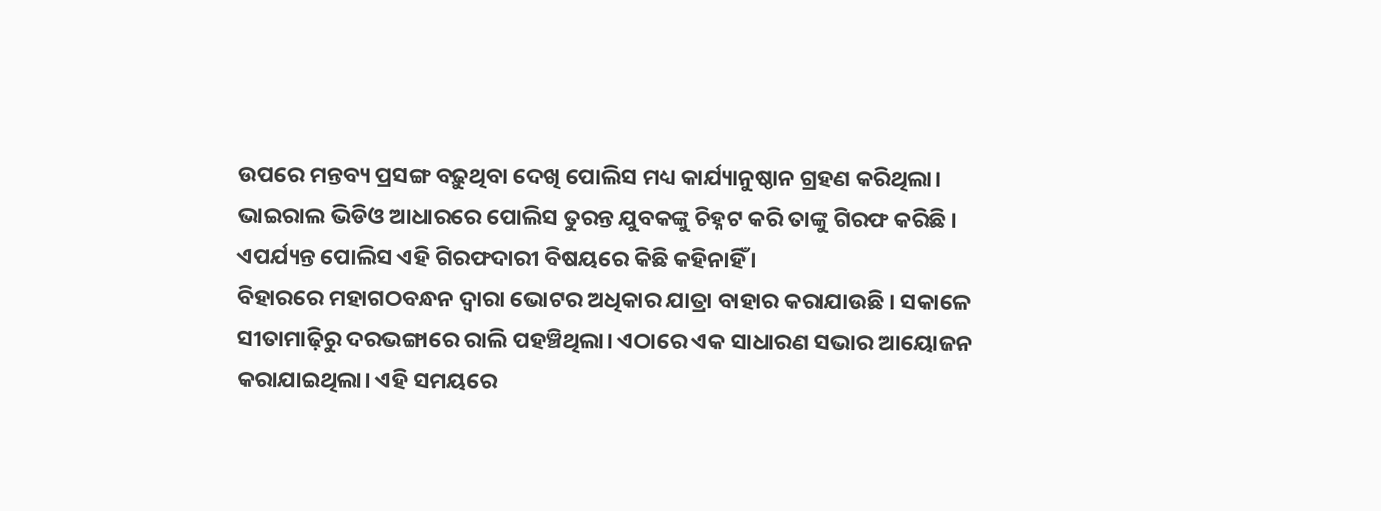ଉପରେ ମନ୍ତବ୍ୟ ପ୍ରସଙ୍ଗ ବଢ଼ୁଥିବା ଦେଖି ପୋଲିସ ମଧ୍ୟ କାର୍ଯ୍ୟାନୁଷ୍ଠାନ ଗ୍ରହଣ କରିଥିଲା। ଭାଇରାଲ ଭିଡିଓ ଆଧାରରେ ପୋଲିସ ତୁରନ୍ତ ଯୁବକଙ୍କୁ ଚିହ୍ନଟ କରି ତାଙ୍କୁ ଗିରଫ କରିଛି । ଏପର୍ଯ୍ୟନ୍ତ ପୋଲିସ ଏହି ଗିରଫଦାରୀ ବିଷୟରେ କିଛି କହିନାହିଁ ।
ବିହାରରେ ମହାଗଠବନ୍ଧନ ଦ୍ୱାରା ଭୋଟର ଅଧିକାର ଯାତ୍ରା ବାହାର କରାଯାଉଛି । ସକାଳେ ସୀତାମାଢ଼ିରୁ ଦରଭଙ୍ଗାରେ ରାଲି ପହଞ୍ଚିଥିଲା। ଏଠାରେ ଏକ ସାଧାରଣ ସଭାର ଆୟୋଜନ କରାଯାଇଥିଲା। ଏହି ସମୟରେ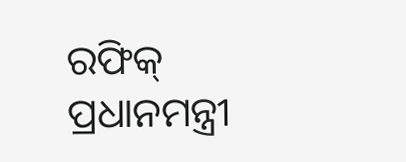ରଫିକ୍ ପ୍ରଧାନମନ୍ତ୍ରୀ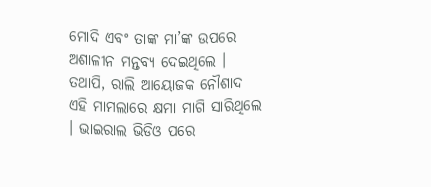ମୋଦି ଏବଂ ତାଙ୍କ ମା’ଙ୍କ ଉପରେ ଅଶାଳୀନ ମନ୍ତବ୍ୟ ଦେଇଥିଲେ । ତଥାପି, ରାଲି ଆୟୋଜକ ନୌଶାଦ ଏହି ମାମଲାରେ କ୍ଷମା ମାଗି ସାରିଥିଲେ । ଭାଇରାଲ ଭିଡିଓ ପରେ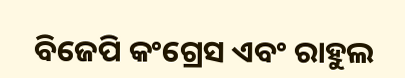ବିଜେପି କଂଗ୍ରେସ ଏବଂ ରାହୁଲ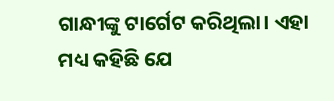ଗାନ୍ଧୀଙ୍କୁ ଟାର୍ଗେଟ କରିଥିଲା। ଏହା ମଧ୍ୟ କହିଛି ଯେ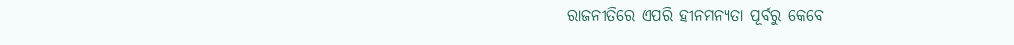ରାଜନୀତିରେ ଏପରି ହୀନମନ୍ୟତା ପୂର୍ବରୁ କେବେ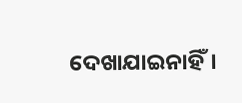ଦେଖାଯାଇନାହିଁ।